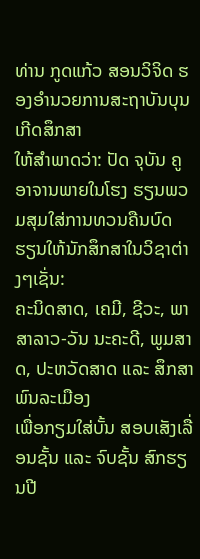ທ່ານ ກູດແກ້ວ ສອນວິຈິດ ຮອງອຳນວຍການສະຖາບັນບຸນເກີດສຶກສາ
ໃຫ້ສຳພາດວ່າ: ປັດ ຈຸບັນ ຄູອາຈານພາຍໃນໂຮງ ຮຽນພວມສຸມໃສ່ການທວນຄືນບົດ ຮຽນໃຫ້ນັກສຶກສາໃນວິຊາຕ່າງໆເຊັ່ນ:
ຄະນິດສາດ, ເຄມີ, ຊີວະ, ພາສາລາວ-ວັນ ນະຄະດີ, ພູມສາດ, ປະຫວັດສາດ ແລະ ສຶກສາພົນລະເມືອງ
ເພື່ອກຽມໃສ່ບັ້ນ ສອບເສັງເລື່ອນຊັ້ນ ແລະ ຈົບຊັ້ນ ສົກຮຽນປີ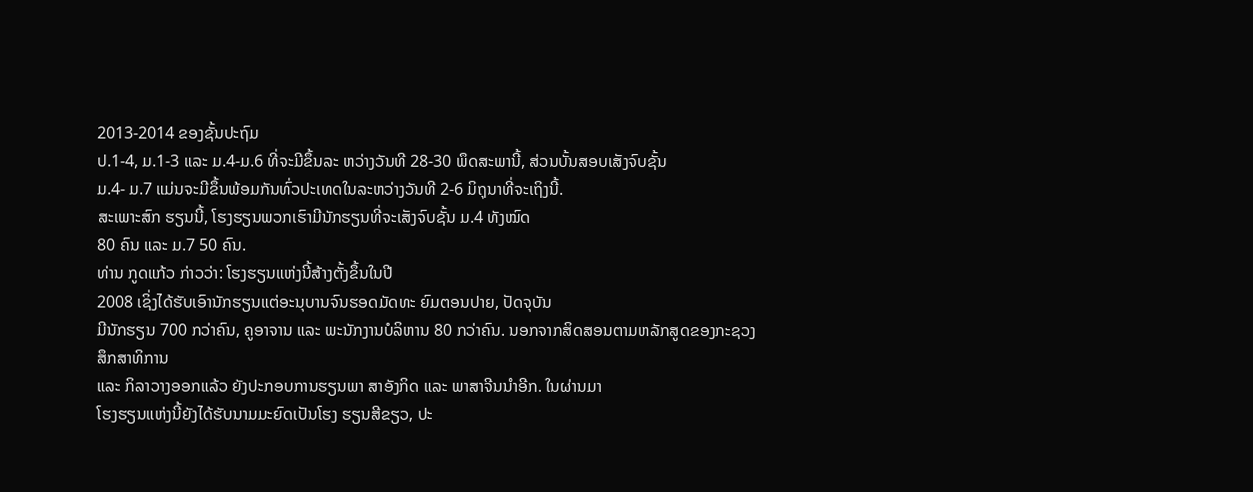2013-2014 ຂອງຊັ້ນປະຖົມ
ປ.1-4, ມ.1-3 ແລະ ມ.4-ມ.6 ທີ່ຈະມີຂຶ້ນລະ ຫວ່າງວັນທີ 28-30 ພຶດສະພານີ້, ສ່ວນບັ້ນສອບເສັງຈົບຊັ້ນ
ມ.4- ມ.7 ແມ່ນຈະມີຂຶ້ນພ້ອມກັນທົ່ວປະເທດໃນລະຫວ່າງວັນທີ 2-6 ມິຖຸນາທີ່ຈະເຖິງນີ້.
ສະເພາະສົກ ຮຽນນີ້, ໂຮງຮຽນພວກເຮົາມີນັກຮຽນທີ່ຈະເສັງຈົບຊັ້ນ ມ.4 ທັງໝົດ
80 ຄົນ ແລະ ມ.7 50 ຄົນ.
ທ່ານ ກູດແກ້ວ ກ່າວວ່າ: ໂຮງຮຽນແຫ່ງນີ້ສ້າງຕັ້ງຂຶ້ນໃນປີ
2008 ເຊິ່ງໄດ້ຮັບເອົານັກຮຽນແຕ່ອະນຸບານຈົນຮອດມັດທະ ຍົມຕອນປາຍ, ປັດຈຸບັນ
ມີນັກຮຽນ 700 ກວ່າຄົນ, ຄູອາຈານ ແລະ ພະນັກງານບໍລິຫານ 80 ກວ່າຄົນ. ນອກຈາກສິດສອນຕາມຫລັກສູດຂອງກະຊວງສຶກສາທິການ
ແລະ ກິລາວາງອອກແລ້ວ ຍັງປະກອບການຮຽນພາ ສາອັງກິດ ແລະ ພາສາຈີນນຳອີກ. ໃນຜ່ານມາ
ໂຮງຮຽນແຫ່ງນີ້ຍັງໄດ້ຮັບນາມມະຍົດເປັນໂຮງ ຮຽນສີຂຽວ, ປະ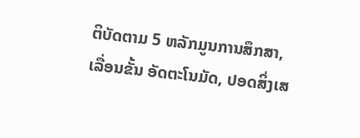ຕິບັດຕາມ 5 ຫລັກມູນການສຶກສາ,
ເລື່ອນຂັ້ນ ອັດຕະໂນມັດ, ປອດສິ່ງເສ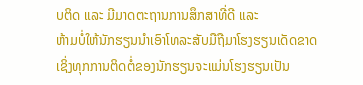ບຕິດ ແລະ ມີມາດຕະຖານການສຶກສາທີ່ດີ ແລະ
ຫ້າມບໍ່ໃຫ້ນັກຮຽນນຳເອົາໂທລະສັບມືຖືມາໂຮງຮຽນເດັດຂາດ ເຊິ່ງທຸກການຕິດຕໍ່ຂອງນັກຮຽນຈະແມ່ນໂຮງຮຽນເປັນ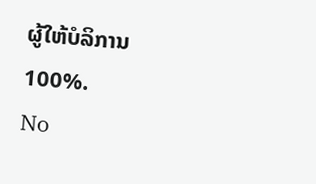ຜູ້ໃຫ້ບໍລິການ
100%.
No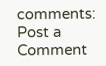comments:
Post a Comment